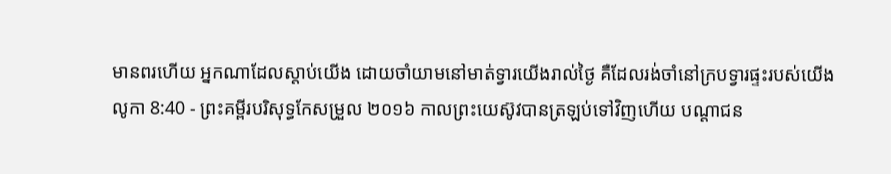មានពរហើយ អ្នកណាដែលស្តាប់យើង ដោយចាំយាមនៅមាត់ទ្វារយើងរាល់ថ្ងៃ គឺដែលរង់ចាំនៅក្របទ្វារផ្ទះរបស់យើង
លូកា 8:40 - ព្រះគម្ពីរបរិសុទ្ធកែសម្រួល ២០១៦ កាលព្រះយេស៊ូវបានត្រឡប់ទៅវិញហើយ បណ្តាជន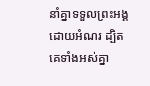នាំគ្នាទទួលព្រះអង្គដោយអំណរ ដ្បិតគេទាំងអស់គ្នា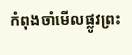កំពុងចាំមើលផ្លូវព្រះ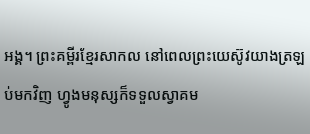អង្គ។ ព្រះគម្ពីរខ្មែរសាកល នៅពេលព្រះយេស៊ូវយាងត្រឡប់មកវិញ ហ្វូងមនុស្សក៏ទទួលស្វាគម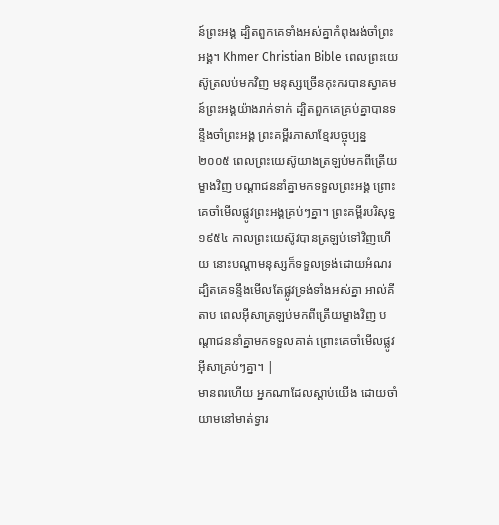ន៍ព្រះអង្គ ដ្បិតពួកគេទាំងអស់គ្នាកំពុងរង់ចាំព្រះអង្គ។ Khmer Christian Bible ពេលព្រះយេស៊ូត្រលប់មកវិញ មនុស្សច្រើនកុះករបានស្វាគមន៍ព្រះអង្គយ៉ាងរាក់ទាក់ ដ្បិតពួកគេគ្រប់គ្នាបានទន្ទឹងចាំព្រះអង្គ ព្រះគម្ពីរភាសាខ្មែរបច្ចុប្បន្ន ២០០៥ ពេលព្រះយេស៊ូយាងត្រឡប់មកពីត្រើយម្ខាងវិញ បណ្ដាជននាំគ្នាមកទទួលព្រះអង្គ ព្រោះគេចាំមើលផ្លូវព្រះអង្គគ្រប់ៗគ្នា។ ព្រះគម្ពីរបរិសុទ្ធ ១៩៥៤ កាលព្រះយេស៊ូវបានត្រឡប់ទៅវិញហើយ នោះបណ្តាមនុស្សក៏ទទួលទ្រង់ដោយអំណរ ដ្បិតគេទន្ទឹងមើលតែផ្លូវទ្រង់ទាំងអស់គ្នា អាល់គីតាប ពេលអ៊ីសាត្រឡប់មកពីត្រើយម្ខាងវិញ បណ្ដាជននាំគ្នាមកទទួលគាត់ ព្រោះគេចាំមើលផ្លូវអ៊ីសាគ្រប់ៗគ្នា។ |
មានពរហើយ អ្នកណាដែលស្តាប់យើង ដោយចាំយាមនៅមាត់ទ្វារ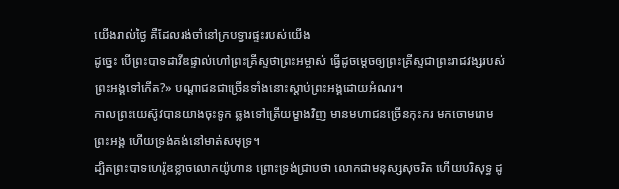យើងរាល់ថ្ងៃ គឺដែលរង់ចាំនៅក្របទ្វារផ្ទះរបស់យើង
ដូច្នេះ បើព្រះបាទដាវីឌផ្ទាល់ហៅព្រះគ្រីស្ទថាព្រះអម្ចាស់ ធ្វើដូចមេ្តចឲ្យព្រះគ្រីស្ទជាព្រះរាជវង្សរបស់ព្រះអង្គទៅកើត?» បណ្ដាជនជាច្រើនទាំងនោះស្តាប់ព្រះអង្គដោយអំណរ។
កាលព្រះយេស៊ូវបានយាងចុះទូក ឆ្លងទៅត្រើយម្ខាងវិញ មានមហាជនច្រើនកុះករ មកចោមរោមព្រះអង្គ ហើយទ្រង់គង់នៅមាត់សមុទ្រ។
ដ្បិតព្រះបាទហេរ៉ូឌខ្លាចលោកយ៉ូហាន ព្រោះទ្រង់ជ្រាបថា លោកជាមនុស្សសុចរិត ហើយបរិសុទ្ធ ដូ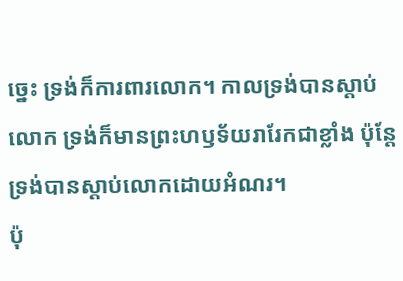ច្នេះ ទ្រង់ក៏ការពារលោក។ កាលទ្រង់បានស្តាប់លោក ទ្រង់ក៏មានព្រះហឫទ័យរារែកជាខ្លាំង ប៉ុន្តែ ទ្រង់បានស្តាប់លោកដោយអំណរ។
ប៉ុ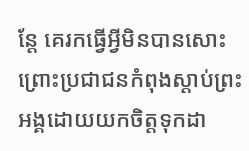ន្តែ គេរកធ្វើអ្វីមិនបានសោះ ព្រោះប្រជាជនកំពុងស្តាប់ព្រះអង្គដោយយកចិត្តទុកដា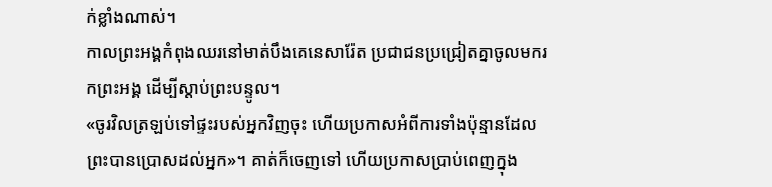ក់ខ្លាំងណាស់។
កាលព្រះអង្គកំពុងឈរនៅមាត់បឹងគេនេសារ៉ែត ប្រជាជនប្រជ្រៀតគ្នាចូលមករកព្រះអង្គ ដើម្បីស្តាប់ព្រះបន្ទូល។
«ចូរវិលត្រឡប់ទៅផ្ទះរបស់អ្នកវិញចុះ ហើយប្រកាសអំពីការទាំងប៉ុន្មានដែលព្រះបានប្រោសដល់អ្នក»។ គាត់ក៏ចេញទៅ ហើយប្រកាសប្រាប់ពេញក្នុង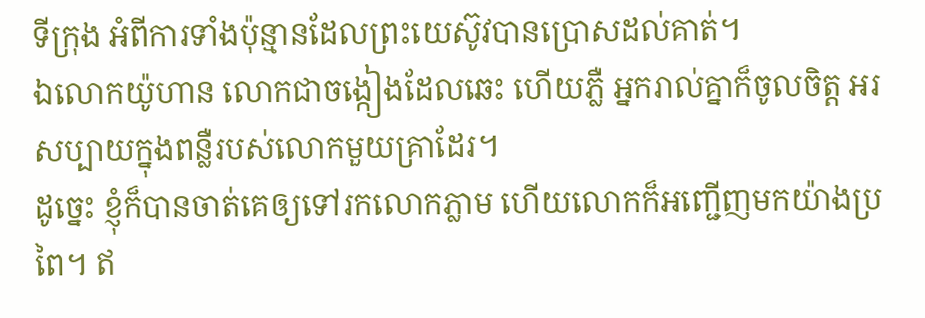ទីក្រុង អំពីការទាំងប៉ុន្មានដែលព្រះយេស៊ូវបានប្រោសដល់គាត់។
ឯលោកយ៉ូហាន លោកជាចង្កៀងដែលឆេះ ហើយភ្លឺ អ្នករាល់គ្នាក៏ចូលចិត្ត អរសប្បាយក្នុងពន្លឺរបស់លោកមួយគ្រាដែរ។
ដូច្នេះ ខ្ញុំក៏បានចាត់គេឲ្យទៅរកលោកភ្លាម ហើយលោកក៏អញ្ជើញមកយ៉ាងប្រពៃ។ ឥ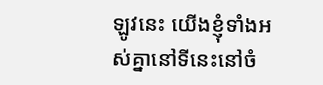ឡូវនេះ យើងខ្ញុំទាំងអស់គ្នានៅទីនេះនៅចំ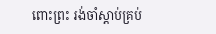ពោះព្រះ រង់ចាំស្តាប់គ្រប់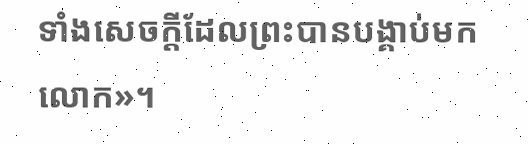ទាំងសេចក្តីដែលព្រះបានបង្គាប់មកលោក»។